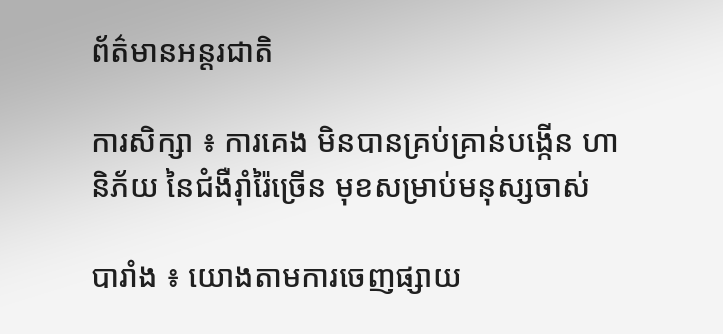ព័ត៌មានអន្តរជាតិ

ការសិក្សា ៖ ការគេង មិនបានគ្រប់គ្រាន់បង្កើន ហានិភ័យ នៃជំងឺរ៉ាំរ៉ៃច្រើន មុខសម្រាប់មនុស្សចាស់

បារាំង ៖ យោងតាមការចេញផ្សាយ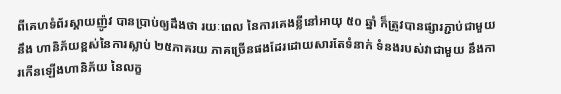ពីគេហទំព័រស្គាយញ៉ូវ បានប្រាប់ឲ្យដឹងថា រយៈពេល នៃការគេងខ្លីនៅអាយុ ៥០ ឆ្នាំ ក៏ត្រូវបានផ្សារភ្ជាប់ជាមួយនឹង ហានិភ័យខ្ពស់នៃការស្លាប់ ២៥ភាគរយ ភាគច្រើនផងដែរដោយសារតែទំនាក់ ទំនងរបស់វាជាមួយ នឹងការកើនឡើងហានិភ័យ នៃលក្ខ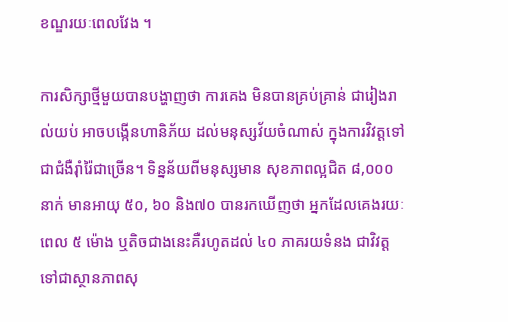ខណ្ឌរយៈពេលវែង ។

ការសិក្សាថ្មីមួយបានបង្ហាញថា ការគេង មិនបានគ្រប់គ្រាន់ ជារៀងរាល់យប់ អាចបង្កើនហានិភ័យ ដល់មនុស្សវ័យចំណាស់ ក្នុងការវិវត្តទៅ ជាជំងឺរ៉ាំរ៉ៃជាច្រើន។ ទិន្នន័យពីមនុស្សមាន សុខភាពល្អជិត ៨,០០០នាក់ មានអាយុ ៥០, ៦០ និង៧០ បានរកឃើញថា អ្នកដែលគេងរយៈពេល ៥ ម៉ោង ឬតិចជាងនេះគឺរហូតដល់ ៤០ ភាគរយទំនង ជាវិវត្តទៅជាស្ថានភាពសុ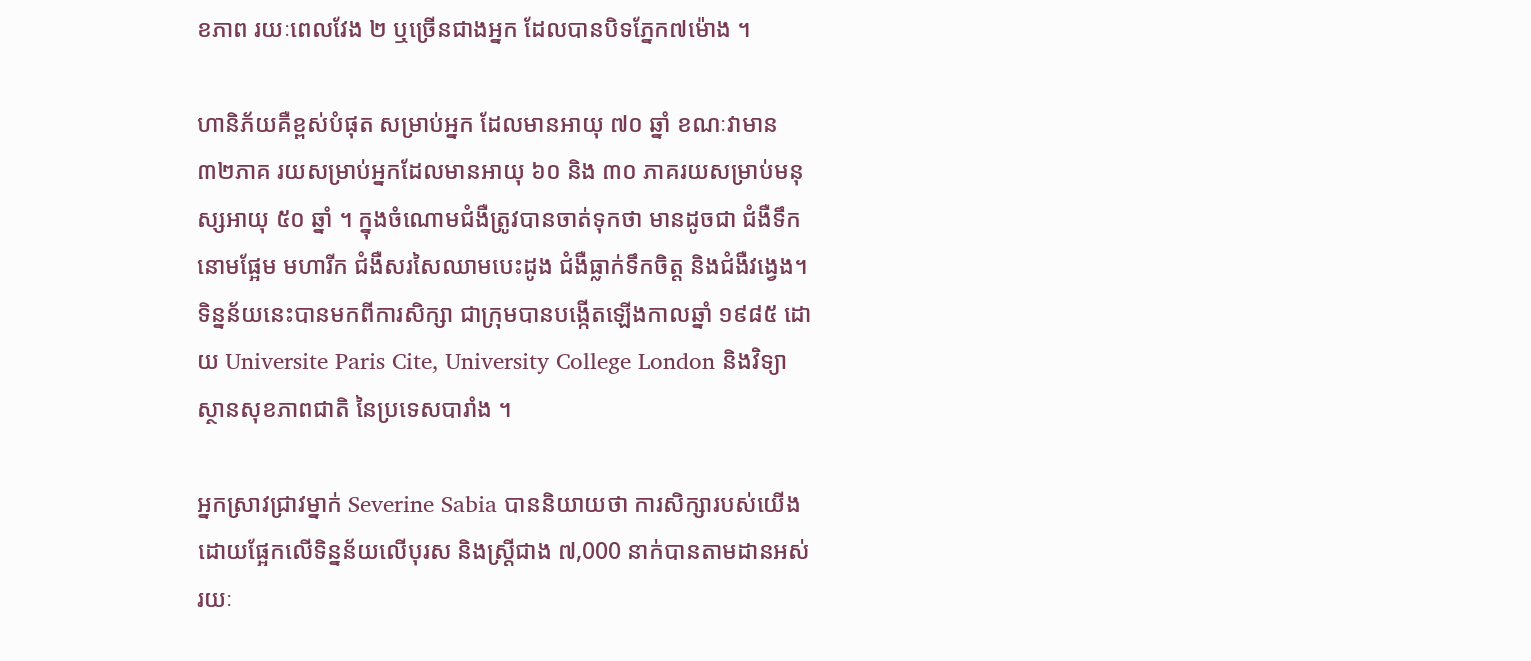ខភាព រយៈពេលវែង ២ ឬច្រើនជាងអ្នក ដែលបានបិទភ្នែក៧ម៉ោង ។

ហានិភ័យគឺខ្ពស់បំផុត សម្រាប់អ្នក ដែលមានអាយុ ៧០ ឆ្នាំ ខណៈវាមាន ៣២ភាគ រយសម្រាប់អ្នកដែលមានអាយុ ៦០ និង ៣០ ភាគរយសម្រាប់មនុស្សអាយុ ៥០ ឆ្នាំ ។ ក្នុងចំណោមជំងឺត្រូវបានចាត់ទុកថា មានដូចជា ជំងឺទឹកនោមផ្អែម មហារីក ជំងឺសរសៃឈាមបេះដូង ជំងឺធ្លាក់ទឹកចិត្ត និងជំងឺវង្វេង។ ទិន្នន័យនេះបានមកពីការសិក្សា ជាក្រុមបានបង្កើតឡើងកាលឆ្នាំ ១៩៨៥ ដោយ Universite Paris Cite, University College London និងវិទ្យាស្ថានសុខភាពជាតិ នៃប្រទេសបារាំង ។

អ្នកស្រាវជ្រាវម្នាក់ Severine Sabia បាននិយាយថា ការសិក្សារបស់យើងដោយផ្អែកលើទិន្នន័យលើបុរស និងស្ត្រីជាង ៧,000 នាក់បានតាមដានអស់ រយៈ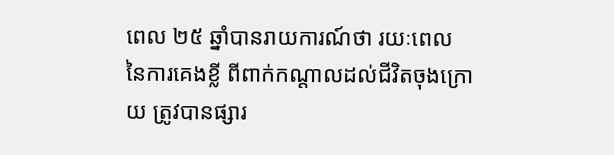ពេល ២៥ ឆ្នាំបានរាយការណ៍ថា រយៈពេល នៃការគេងខ្លី ពីពាក់កណ្តាលដល់ជីវិតចុងក្រោយ ត្រូវបានផ្សារ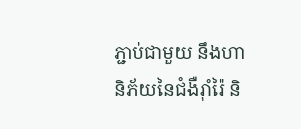ភ្ជាប់ជាមួយ នឹងហានិភ័យនៃជំងឺរ៉ាំរ៉ៃ និ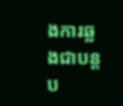ងការឆ្លងជាបន្តប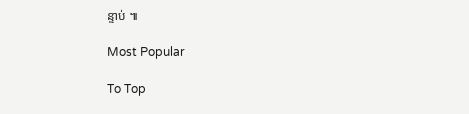ន្ទាប់ ៕

Most Popular

To Top